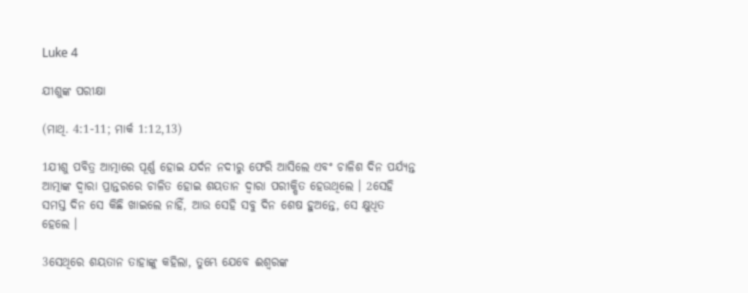Luke 4

ଯୀଶୁଙ୍କ ପରୀକ୍ଷା

(ମାଥି. 4:1-11; ମାର୍କ 1:12,13)

1ଯୀଶୁ ପବିତ୍ର ଆତ୍ମାରେ ପୂର୍ଣ୍ଣ ହୋଇ ଯର୍ଦନ ନଦୀରୁ ଫେରି ଆସିଲେ ଏବଂ ଚାଳିଶ ଦିନ ପର୍ଯ୍ୟନ୍ତ ଆତ୍ମାଙ୍କ ଦ୍ୱାରା ପ୍ରାନ୍ତରରେ ଚାଳିତ ହୋଇ ଶୟତାନ ଦ୍ୱାରା ପରୀକ୍ଷିତ ହେଉଥିଲେ । 2ସେହି ସମସ୍ତ ଦିନ ସେ କିଛି ଖାଇଲେ ନାହିଁ, ଆଉ ସେହି ସବୁ ଦିନ ଶେଷ ହୁଅନ୍ତେ, ସେ କ୍ଷୁଧିତ ହେଲେ ।

3ସେଥିରେ ଶୟତାନ ତାହାଙ୍କୁ କହିଲା, ତୁମ୍ଭେ ଯେବେ ଈଶ୍ୱରଙ୍କ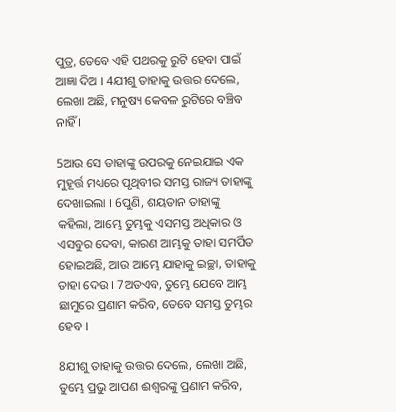ପୁତ୍ର, ତେବେ ଏହି ପଥରକୁ ରୁଟି ହେବା ପାଇଁ ଆଜ୍ଞା ଦିଅ । 4ଯୀଶୁ ତାହାକୁ ଉତ୍ତର ଦେଲେ, ଲେଖା ଅଛି, ମନୁଷ୍ୟ କେବଳ ରୁଟିରେ ବଞ୍ଚିବ ନାହିଁ ।

5ଆଉ ସେ ତାହାଙ୍କୁ ଉପରକୁ ନେଇଯାଇ ଏକ ମୁହୂର୍ତ୍ତ ମଧ୍ୟରେ ପୃଥିବୀର ସମସ୍ତ ରାଜ୍ୟ ତାହାଙ୍କୁ ଦେଖାଇଲା । 6ପୁଣି, ଶୟତାନ ତାହାଙ୍କୁ କହିଲା, ଆମ୍ଭେ ତୁମ୍ଭକୁ ଏସମସ୍ତ ଅଧିକାର ଓ ଏସବୁର ଦେବା, କାରଣ ଆମ୍ଭକୁ ତାହା ସମର୍ପିତ ହୋଇଅଛି, ଆଉ ଆମ୍ଭେ ଯାହାକୁ ଇଚ୍ଛା, ତାହାକୁ ତାହା ଦେଉ । 7ଅତଏବ, ତୁମ୍ଭେ ଯେବେ ଆମ୍ଭ ଛାମୁରେ ପ୍ରଣାମ କରିବ, ତେବେ ସମସ୍ତ ତୁମ୍ଭର ହେବ ।

8ଯୀଶୁ ତାହାକୁ ଉତ୍ତର ଦେଲେ, ଲେଖା ଅଛି, ତୁମ୍ଭେ ପ୍ରଭୁ ଆପଣ ଈଶ୍ୱରଙ୍କୁ ପ୍ରଣାମ କରିବ,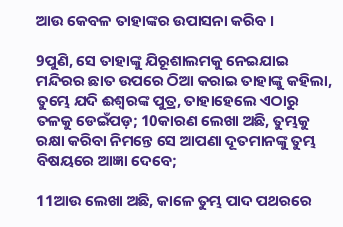ଆଉ କେବଳ ତାହାଙ୍କର ଉପାସନା କରିବ ।

9ପୁଣି, ସେ ତାହାଙ୍କୁ ଯିରୂଶାଲମକୁ ନେଇଯାଇ ମନ୍ଦିରର ଛାତ ଉପରେ ଠିଆ କରାଇ ତାହାଙ୍କୁ କହିଲା, ତୁମ୍ଭେ ଯଦି ଈଶ୍ୱରଙ୍କ ପୁତ୍ର, ତାହାହେଲେ ଏଠାରୁ ତଳକୁ ଡେଇଁପଡ଼; 10କାରଣ ଲେଖା ଅଛି, ତୁମ୍ଭକୁ ରକ୍ଷା କରିବା ନିମନ୍ତେ ସେ ଆପଣା ଦୂତମାନଙ୍କୁ ତୁମ୍ଭ ବିଷୟରେ ଆଜ୍ଞା ଦେବେ;

11ଆଉ ଲେଖା ଅଛି, କାଳେ ତୁମ୍ଭ ପାଦ ପଥରରେ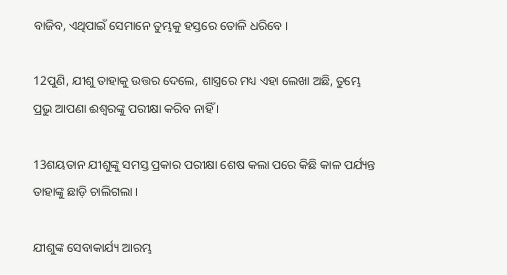ବାଜିବ, ଏଥିପାଇଁ ସେମାନେ ତୁମ୍ଭକୁ ହସ୍ତରେ ତୋଳି ଧରିବେ ।

12ପୁଣି, ଯୀଶୁ ତାହାକୁ ଉତ୍ତର ଦେଲେ, ଶାସ୍ତ୍ରରେ ମଧ୍ୟ ଏହା ଲେଖା ଅଛି, ତୁମ୍ଭେ ପ୍ରଭୁ ଆପଣା ଈଶ୍ୱରଙ୍କୁ ପରୀକ୍ଷା କରିବ ନାହିଁ ।

13ଶୟତାନ ଯୀଶୁଙ୍କୁ ସମସ୍ତ ପ୍ରକାର ପରୀକ୍ଷା ଶେଷ କଲା ପରେ କିଛି କାଳ ପର୍ଯ୍ୟନ୍ତ ତାହାଙ୍କୁ ଛାଡ଼ି ଚାଲିଗଲା ।

ଯୀଶୁଙ୍କ ସେବାକାର୍ଯ୍ୟ ଆରମ୍ଭ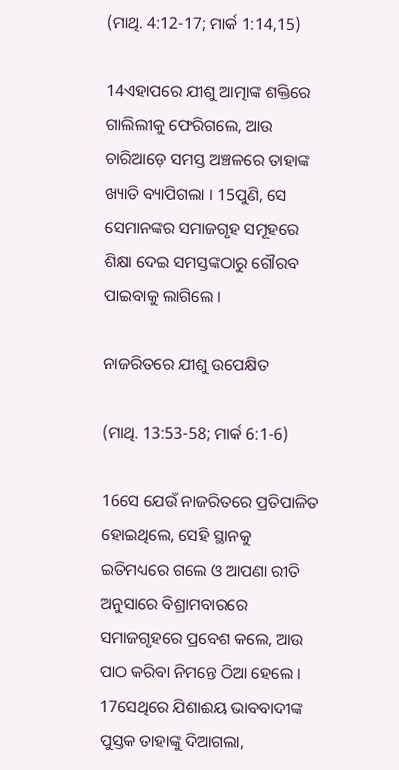(ମାଥି. 4:12-17; ମାର୍କ 1:14,15)

14ଏହାପରେ ଯୀଶୁ ଆତ୍ମାଙ୍କ ଶକ୍ତିରେ ଗାଲିଲୀକୁ ଫେରିଗଲେ, ଆଉ ଚାରିଆଡ଼େ ସମସ୍ତ ଅଞ୍ଚଳରେ ତାହାଙ୍କ ଖ୍ୟାତି ବ୍ୟାପିଗଲା । 15ପୁଣି, ସେ ସେମାନଙ୍କର ସମାଜଗୃହ ସମୂହରେ ଶିକ୍ଷା ଦେଇ ସମସ୍ତଙ୍କଠାରୁ ଗୌରବ ପାଇବାକୁ ଲାଗିଲେ ।

ନାଜରିତରେ ଯୀଶୁ ଉପେକ୍ଷିତ

(ମାଥି. 13:53-58; ମାର୍କ 6:1-6)

16ସେ ଯେଉଁ ନାଜରିତରେ ପ୍ରତିପାଳିତ ହୋଇଥିଲେ, ସେହି ସ୍ଥାନକୁ ଇତିମଧ୍ୟରେ ଗଲେ ଓ ଆପଣା ରୀତି ଅନୁସାରେ ବିଶ୍ରାମବାରରେ ସମାଜଗୃହରେ ପ୍ରବେଶ କଲେ, ଆଉ ପାଠ କରିବା ନିମନ୍ତେ ଠିଆ ହେଲେ । 17ସେଥିରେ ଯିଶାଈୟ ଭାବବାଦୀଙ୍କ ପୁସ୍ତକ ତାହାଙ୍କୁ ଦିଆଗଲା,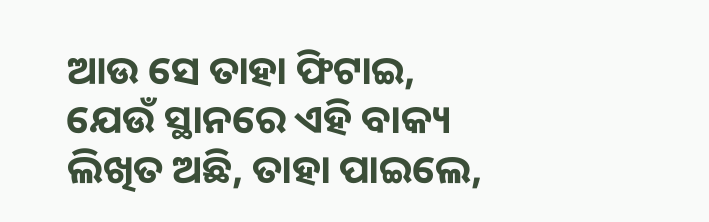ଆଉ ସେ ତାହା ଫିଟାଇ, ଯେଉଁ ସ୍ଥାନରେ ଏହି ବାକ୍ୟ ଲିଖିତ ଅଛି, ତାହା ପାଇଲେ,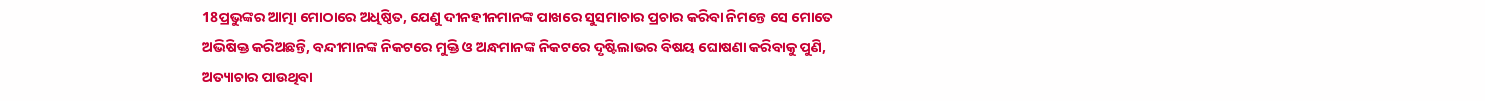18ପ୍ରଭୁଙ୍କର ଆତ୍ମା ମୋଠାରେ ଅଧିଷ୍ଠିତ, ଯେଣୁ ଦୀନହୀନମାନଙ୍କ ପାଖରେ ସୁସମାଚାର ପ୍ରଚାର କରିବା ନିମନ୍ତେ ସେ ମୋତେ ଅଭିଷିକ୍ତ କରିଅଛନ୍ତି, ବନ୍ଦୀମାନଙ୍କ ନିକଟରେ ମୁକ୍ତି ଓ ଅନ୍ଧମାନଙ୍କ ନିକଟରେ ଦୃଷ୍ଟିଲାଭର ବିଷୟ ଘୋଷଣା କରିବାକୁ ପୁଣି, ଅତ୍ୟାଚାର ପାଉଥିବା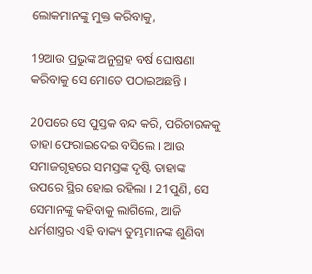ଲୋକମାନଙ୍କୁ ମୁକ୍ତ କରିବାକୁ,

19ଆଉ ପ୍ରଭୁଙ୍କ ଅନୁଗ୍ରହ ବର୍ଷ ଘୋଷଣା କରିବାକୁ ସେ ମୋତେ ପଠାଇଅଛନ୍ତି ।

20ପରେ ସେ ପୁସ୍ତକ ବନ୍ଦ କରି, ପରିଚାରକକୁ ତାହା ଫେରାଇଦେଇ ବସିଲେ । ଆଉ ସମାଜଗୃହରେ ସମସ୍ତଙ୍କ ଦୃଷ୍ଟି ତାହାଙ୍କ ଉପରେ ସ୍ଥିର ହୋଇ ରହିଲା । 21ପୁଣି, ସେ ସେମାନଙ୍କୁ କହିବାକୁ ଲାଗିଲେ, ଆଜି ଧର୍ମଶାସ୍ତ୍ରର ଏହି ବାକ୍ୟ ତୁମ୍ଭମାନଙ୍କ ଶୁଣିବା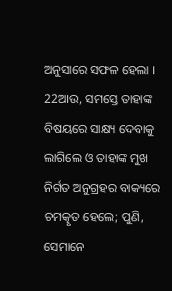ଅନୁସାରେ ସଫଳ ହେଲା । 22ଆଉ, ସମସ୍ତେ ତାହାଙ୍କ ବିଷୟରେ ସାକ୍ଷ୍ୟ ଦେବାକୁ ଲାଗିଲେ ଓ ତାହାଙ୍କ ମୁଖ ନିର୍ଗତ ଅନୁଗ୍ରହର ବାକ୍ୟରେ ଚମତ୍କୃତ ହେଲେ; ପୁଣି, ସେମାନେ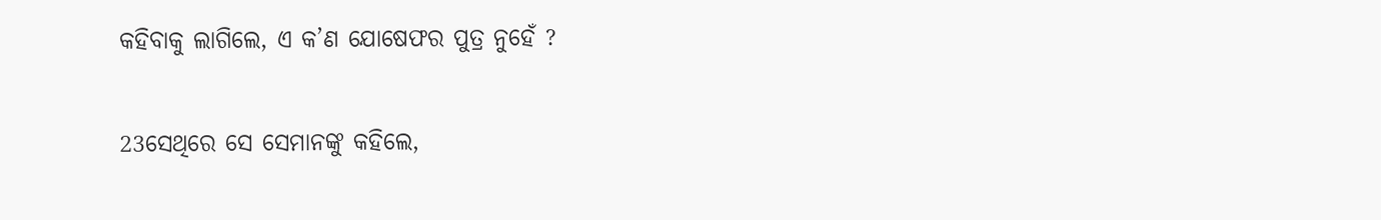କହିବାକୁ ଲାଗିଲେ, ଏ କ’ଣ ଯୋଷେଫର ପୁତ୍ର ନୁହେଁ ?

23ସେଥିରେ ସେ ସେମାନଙ୍କୁ କହିଲେ,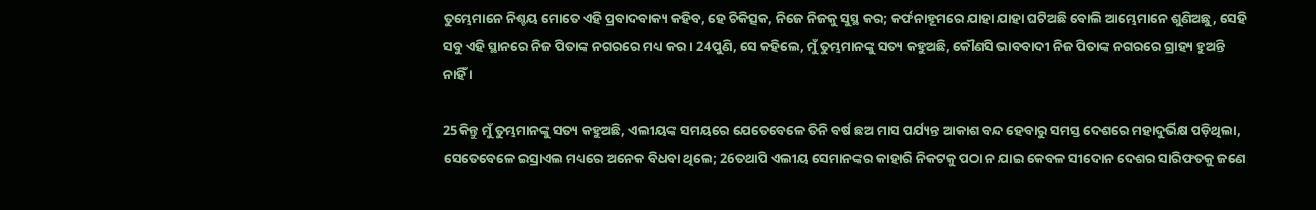ତୁମ୍ଭେମାନେ ନିଶ୍ଚୟ ମୋତେ ଏହି ପ୍ରବାଦବାକ୍ୟ କହିବ, ହେ ଚିକିତ୍ସକ, ନିଜେ ନିଜକୁ ସୁସ୍ଥ କର; କର୍ଫନାହୂମରେ ଯାହା ଯାହା ଘଟିଅଛି ବୋଲି ଆମ୍ଭେମାନେ ଶୁଣିଅଛୁ, ସେହି ସବୁ ଏହି ସ୍ଥାନରେ ନିଜ ପିତାଙ୍କ ନଗରରେ ମଧ୍ୟ କର । 24ପୁଣି, ସେ କହିଲେ, ମୁଁ ତୁମ୍ଭମାନଙ୍କୁ ସତ୍ୟ କହୁଅଛି, କୌଣସି ଭାବବାଦୀ ନିଜ ପିତାଙ୍କ ନଗରରେ ଗ୍ରାହ୍ୟ ହୁଅନ୍ତି ନାହିଁ ।

25କିନ୍ତୁ ମୁଁ ତୁମ୍ଭମାନଙ୍କୁ ସତ୍ୟ କହୁଅଛି, ଏଲୀୟଙ୍କ ସମୟରେ ଯେତେବେଳେ ତିନି ବର୍ଷ ଛଅ ମାସ ପର୍ଯ୍ୟନ୍ତ ଆକାଶ ବନ୍ଦ ହେବାରୁ ସମସ୍ତ ଦେଶରେ ମହାଦୁର୍ଭିକ୍ଷ ପଡ଼ିଥିଲା, ସେତେବେଳେ ଇସ୍ରାଏଲ ମଧ୍ୟରେ ଅନେକ ବିଧବା ଥିଲେ; 26ତଥାପି ଏଲୀୟ ସେମାନଙ୍କର କାହାରି ନିକଟକୁ ପଠା ନ ଯାଇ କେବଳ ସୀଦୋନ ଦେଶର ସାରିଫତକୁ ଜଣେ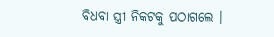ବିଧବା ସ୍ତ୍ରୀ ନିକଟକୁ ପଠାଗଲେ ।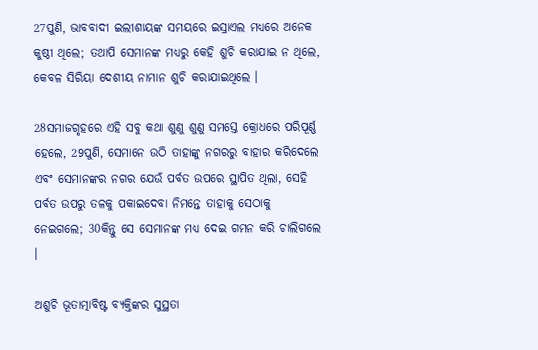27ପୁଣି, ଭାବବାଦୀ ଇଲୀଶାୟଙ୍କ ସମୟରେ ଇସ୍ରାଏଲ ମଧ୍ୟରେ ଅନେକ କୁଷ୍ଠୀ ଥିଲେ; ତଥାପି ସେମାନଙ୍କ ମଧ୍ୟରୁ କେହି ଶୁଚି କରାଯାଇ ନ ଥିଲେ, କେବଳ ସିରିୟା ଦେଶୀୟ ନାମାନ ଶୁଚି କରାଯାଇଥିଲେ ।

28ସମାଜଗୃହରେ ଏହି ସବୁ କଥା ଶୁଣୁ ଶୁଣୁ ସମସ୍ତେ କ୍ରୋଧରେ ପରିପୂର୍ଣ୍ଣ ହେଲେ, 29ପୁଣି, ସେମାନେ ଉଠି ତାହାଙ୍କୁ ନଗରରୁ ବାହାର କରିଦେଲେ ଏବଂ ସେମାନଙ୍କର ନଗର ଯେଉଁ ପର୍ବତ ଉପରେ ସ୍ଥାପିତ ଥିଲା, ସେହି ପର୍ବତ ଉପରୁ ତଳକୁ ପକାଇଦେବା ନିମନ୍ତେ ତାହାକୁ ସେଠାକୁ ନେଇଗଲେ; 30କିନ୍ତୁ ସେ ସେମାନଙ୍କ ମଧ୍ୟ ଦେଇ ଗମନ କରି ଚାଲିଗଲେ ।

ଅଶୁଚି ଭୂତାତ୍ମାବିଷ୍ଟ ବ୍ୟକ୍ତିଙ୍କର ସୁସ୍ଥତା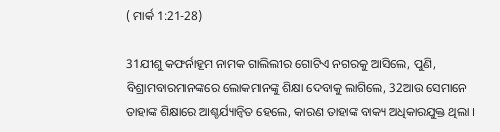( ମାର୍କ 1:21-28)

31ଯୀଶୁ କଫର୍ନାହୂମ ନାମକ ଗାଲିଲୀର ଗୋଟିଏ ନଗରକୁ ଆସିଲେ, ପୁଣି, ବିଶ୍ରାମବାରମାନଙ୍କରେ ଲୋକମାନଙ୍କୁ ଶିକ୍ଷା ଦେବାକୁ ଲାଗିଲେ, 32ଆଉ ସେମାନେ ତାହାଙ୍କ ଶିକ୍ଷାରେ ଆଶ୍ଚର୍ଯ୍ୟାନ୍ୱିତ ହେଲେ, କାରଣ ତାହାଙ୍କ ବାକ୍ୟ ଅଧିକାରଯୁକ୍ତ ଥିଲା ।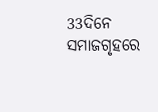33ଦିନେ ସମାଜଗୃହରେ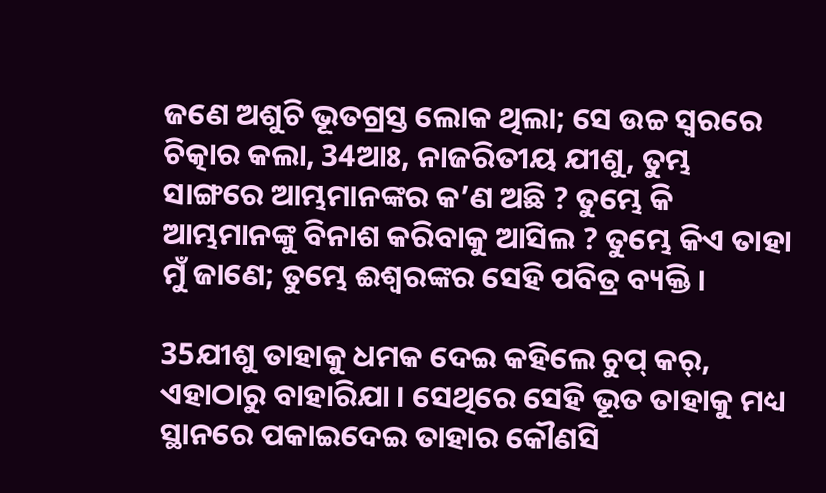ଜଣେ ଅଶୁଚି ଭୂତଗ୍ରସ୍ତ ଲୋକ ଥିଲା; ସେ ଉଚ୍ଚ ସ୍ୱରରେ ଚିତ୍କାର କଲା, 34ଆଃ, ନାଜରିତୀୟ ଯୀଶୁ, ତୁମ୍ଭ ସାଙ୍ଗରେ ଆମ୍ଭମାନଙ୍କର କ’ଣ ଅଛି ? ତୁମ୍ଭେ କି ଆମ୍ଭମାନଙ୍କୁ ବିନାଶ କରିବାକୁ ଆସିଲ ? ତୁମ୍ଭେ କିଏ ତାହା ମୁଁ ଜାଣେ; ତୁମ୍ଭେ ଈଶ୍ୱରଙ୍କର ସେହି ପବିତ୍ର ବ୍ୟକ୍ତି ।

35ଯୀଶୁ ତାହାକୁ ଧମକ ଦେଇ କହିଲେ ଚୁପ୍ କର୍, ଏହାଠାରୁ ବାହାରିଯା । ସେଥିରେ ସେହି ଭୂତ ତାହାକୁ ମଧ୍ୟ ସ୍ଥାନରେ ପକାଇଦେଇ ତାହାର କୌଣସି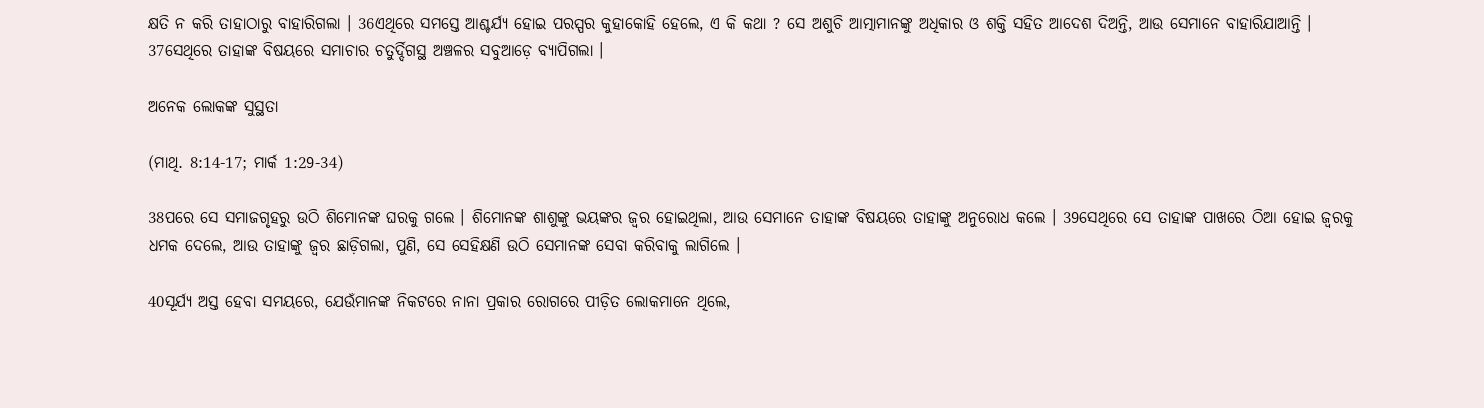କ୍ଷତି ନ କରି ତାହାଠାରୁ ବାହାରିଗଲା । 36ଏଥିରେ ସମସ୍ତେ ଆଶ୍ଚର୍ଯ୍ୟ ହୋଇ ପରସ୍ପର କୁହାକୋହି ହେଲେ, ଏ କି କଥା ? ସେ ଅଶୁଚି ଆତ୍ମାମାନଙ୍କୁ ଅଧିକାର ଓ ଶକ୍ତି ସହିତ ଆଦେଶ ଦିଅନ୍ତି, ଆଉ ସେମାନେ ବାହାରିଯାଆନ୍ତି । 37ସେଥିରେ ତାହାଙ୍କ ବିଷୟରେ ସମାଚାର ଚତୁର୍ଦ୍ଦିଗସ୍ଥ ଅଞ୍ଚଳର ସବୁଆଡ଼େ ବ୍ୟାପିଗଲା ।

ଅନେକ ଲୋକଙ୍କ ସୁସ୍ଥତା

(ମାଥି. 8:14-17; ମାର୍କ 1:29-34)

38ପରେ ସେ ସମାଜଗୃହରୁ ଉଠି ଶିମୋନଙ୍କ ଘରକୁ ଗଲେ । ଶିମୋନଙ୍କ ଶାଶୁଙ୍କୁ ଭୟଙ୍କର ଜ୍ୱର ହୋଇଥିଲା, ଆଉ ସେମାନେ ତାହାଙ୍କ ବିଷୟରେ ତାହାଙ୍କୁ ଅନୁରୋଧ କଲେ । 39ସେଥିରେ ସେ ତାହାଙ୍କ ପାଖରେ ଠିଆ ହୋଇ ଜ୍ୱରକୁ ଧମକ ଦେଲେ, ଆଉ ତାହାଙ୍କୁ ଜ୍ୱର ଛାଡ଼ିଗଲା, ପୁଣି, ସେ ସେହିକ୍ଷଣି ଉଠି ସେମାନଙ୍କ ସେବା କରିବାକୁ ଲାଗିଲେ ।

40ସୂର୍ଯ୍ୟ ଅସ୍ତ ହେବା ସମୟରେ, ଯେଉଁମାନଙ୍କ ନିକଟରେ ନାନା ପ୍ରକାର ରୋଗରେ ପୀଡ଼ିତ ଲୋକମାନେ ଥିଲେ,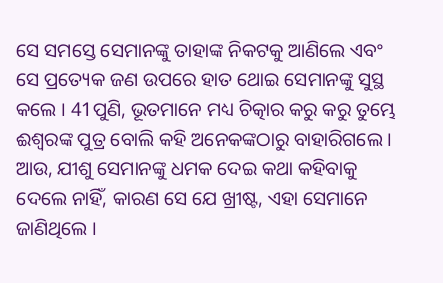ସେ ସମସ୍ତେ ସେମାନଙ୍କୁ ତାହାଙ୍କ ନିକଟକୁ ଆଣିଲେ ଏବଂ ସେ ପ୍ରତ୍ୟେକ ଜଣ ଉପରେ ହାତ ଥୋଇ ସେମାନଙ୍କୁ ସୁସ୍ଥ କଲେ । 41ପୁଣି, ଭୂତମାନେ ମଧ୍ୟ ଚିତ୍କାର କରୁ କରୁ ତୁମ୍ଭେ ଈଶ୍ୱରଙ୍କ ପୁତ୍ର ବୋଲି କହି ଅନେକଙ୍କଠାରୁ ବାହାରିଗଲେ । ଆଉ, ଯୀଶୁ ସେମାନଙ୍କୁ ଧମକ ଦେଇ କଥା କହିବାକୁ ଦେଲେ ନାହିଁ, କାରଣ ସେ ଯେ ଖ୍ରୀଷ୍ଟ, ଏହା ସେମାନେ ଜାଣିଥିଲେ ।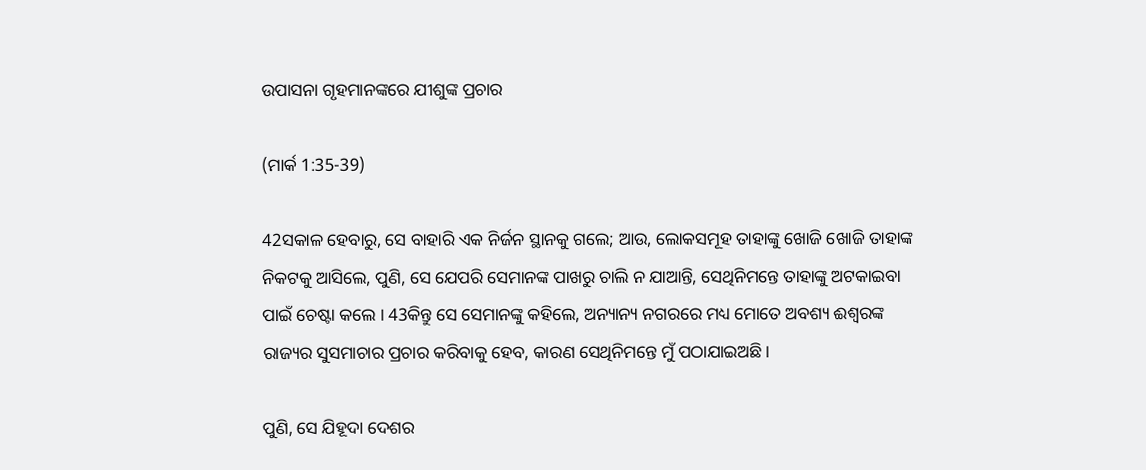ଉପାସନା ଗୃହମାନଙ୍କରେ ଯୀଶୁଙ୍କ ପ୍ରଚାର

(ମାର୍କ 1:35-39)

42ସକାଳ ହେବାରୁ, ସେ ବାହାରି ଏକ ନିର୍ଜନ ସ୍ଥାନକୁ ଗଲେ; ଆଉ, ଲୋକସମୂହ ତାହାଙ୍କୁ ଖୋଜି ଖୋଜି ତାହାଙ୍କ ନିକଟକୁ ଆସିଲେ, ପୁଣି, ସେ ଯେପରି ସେମାନଙ୍କ ପାଖରୁ ଚାଲି ନ ଯାଆନ୍ତି, ସେଥିନିମନ୍ତେ ତାହାଙ୍କୁ ଅଟକାଇବା ପାଇଁ ଚେଷ୍ଟା କଲେ । 43କିନ୍ତୁ ସେ ସେମାନଙ୍କୁ କହିଲେ, ଅନ୍ୟାନ୍ୟ ନଗରରେ ମଧ୍ୟ ମୋତେ ଅବଶ୍ୟ ଈଶ୍ୱରଙ୍କ ରାଜ୍ୟର ସୁସମାଚାର ପ୍ରଚାର କରିବାକୁ ହେବ, କାରଣ ସେଥିନିମନ୍ତେ ମୁଁ ପଠାଯାଇଅଛି ।

ପୁଣି, ସେ ଯିହୂଦା ଦେଶର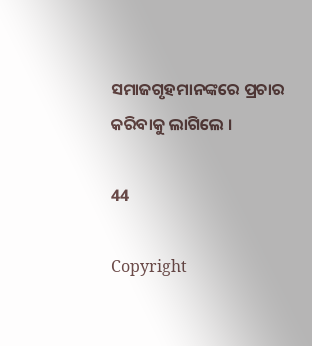ସମାଜଗୃହମାନଙ୍କରେ ପ୍ରଚାର କରିବାକୁ ଲାଗିଲେ ।

44

Copyright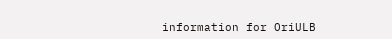information for OriULB